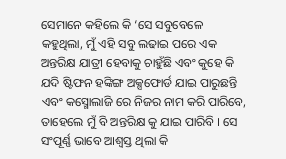ସେମାନେ କହିଲେ କି ‘ସେ ସବୁବେଳେ କହୁଥିଲା, ମୁଁ ଏହି ସବୁ ଲଢାଇ ପରେ ଏକ ଅନ୍ତରିକ୍ଷ ଯାତ୍ରୀ ହେବାକୁ ଚାହୁଁଛି ଏବଂ କୁହେ କି ଯଦି ଷ୍ଟିଫନ ହଙ୍କିଙ୍ଗ ଅକ୍ସଫୋର୍ଡ ଯାଇ ପାରୁଛନ୍ତି ଏବଂ କସ୍ମୋଲାଜି ରେ ନିଜର ନାମ କରି ପାରିବେ, ତାହେଲେ ମୁଁ ବି ଅନ୍ତରିକ୍ଷ କୁ ଯାଇ ପାରିବି । ସେ ସଂପୂର୍ଣ୍ଣ ଭାବେ ଆଶ୍ଵସ୍ତ ଥିଲା କି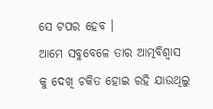ସେ ଟପର ହେବ ।
ଆମେ ସବୁବେଳେ ତାର ଆତ୍ମବିଶ୍ଵାସ କୁ ଦେଖି ଚକିତ ହୋଇ ରହି ଯାଉଥିଲୁ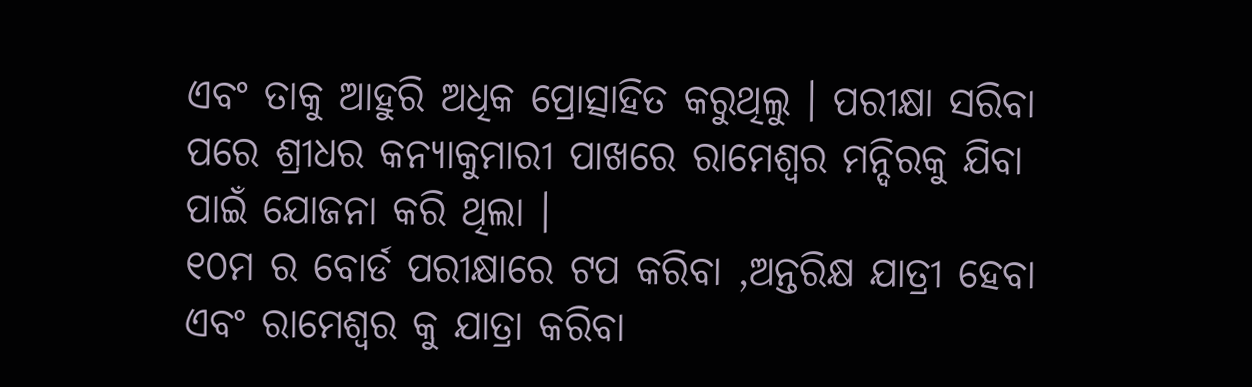ଏବଂ ତାକୁ ଆହୁରି ଅଧିକ ପ୍ରୋତ୍ସାହିତ କରୁଥିଲୁ । ପରୀକ୍ଷା ସରିବା ପରେ ଶ୍ରୀଧର କନ୍ୟାକୁମାରୀ ପାଖରେ ରାମେଶ୍ଵର ମନ୍ଦିରକୁ ଯିବା ପାଇଁ ଯୋଜନା କରି ଥିଲା ।
୧୦ମ ର ବୋର୍ଡ ପରୀକ୍ଷାରେ ଟପ କରିବା ,ଅନ୍ତରିକ୍ଷ ଯାତ୍ରୀ ହେବା ଏବଂ ରାମେଶ୍ଵର କୁ ଯାତ୍ରା କରିବା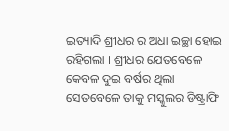ଇତ୍ୟାଦି ଶ୍ରୀଧର ର ଅଧା ଇଚ୍ଛା ହୋଇ ରହିଗଲା । ଶ୍ରୀଧର ଯେତବେଳେ କେବଳ ଦୁଇ ବର୍ଷର ଥିଲା ସେତବେଳେ ତାକୁ ମସ୍କୁଲର ଡିଷ୍ଟ୍ରାଫି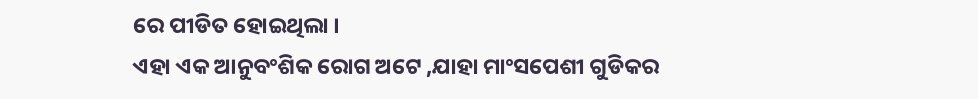ରେ ପୀଡିତ ହୋଇଥିଲା ।
ଏହା ଏକ ଆନୁବଂଶିକ ରୋଗ ଅଟେ ,ଯାହା ମାଂସପେଶୀ ଗୁଡିକର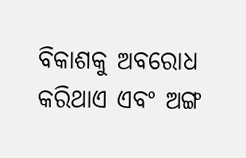ବିକାଶକୁ ଅବରୋଧ କରିଥାଏ ଏବଂ ଅଙ୍ଗ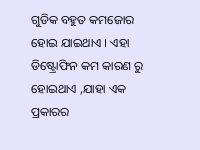ଗୁଡିକ ବହୁତ କମଜୋର ହୋଇ ଯାଇଥାଏ । ଏହା ଡିଷ୍ଟ୍ରୋଫିନ କମ କାରଣ ରୁ ହୋଇଥାଏ ,ଯାହା ଏକ ପ୍ରକାରର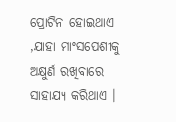ପ୍ରୋଟିନ ହୋଇଥାଏ ,ଯାହା ମାଂସପେଶୀକୁ ଅକ୍ଷୁର୍ଣ ରଖିବାରେ ସାହାଯ୍ୟ କରିଥାଏ ।